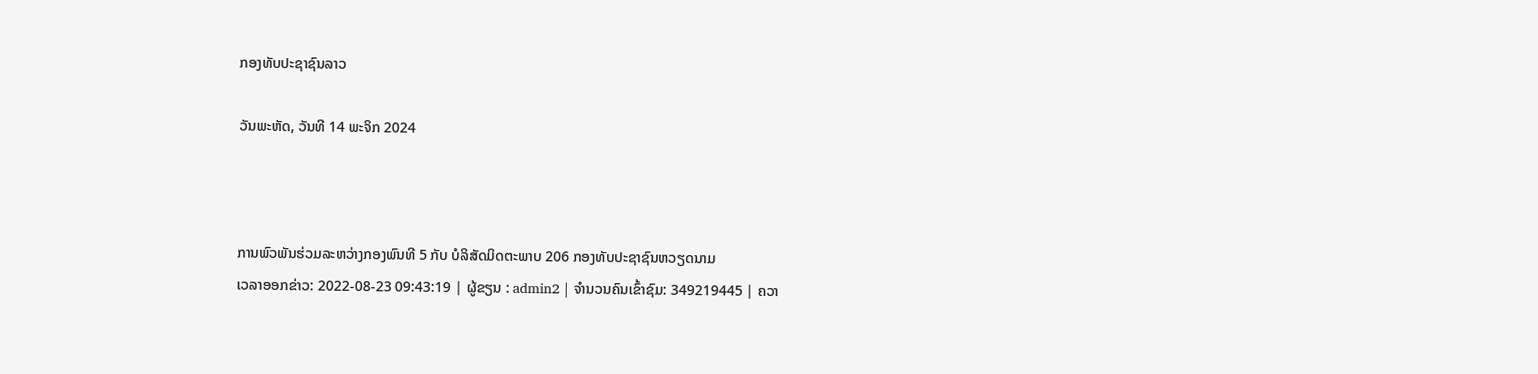ກອງທັບປະຊາຊົນລາວ

ວັນພະຫັດ, ວັນທີ 14 ພະຈິກ 2024



ການພົວພັນຮ່ວມລະຫວ່າງກອງພົນທີ 5 ກັບ ບໍລິສັດມິດຕະພາບ 206 ກອງທັບປະຊາຊົນຫວຽດນາມ
ເວລາອອກຂ່າວ: 2022-08-23 09:43:19 | ຜູ້ຂຽນ : admin2 | ຈຳນວນຄົນເຂົ້າຊົມ: 349219445 | ຄວາ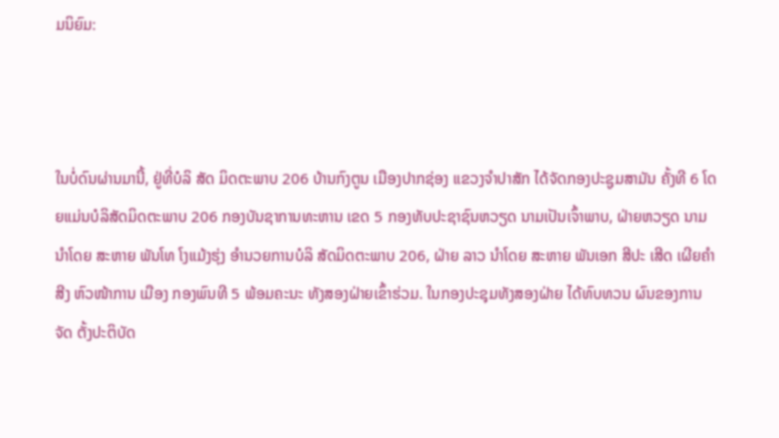ມນິຍົມ:



ໃນບໍ່ດົນຜ່ານມານີ້, ຢູ່ທີ່ບໍລິ ສັດ ມິດຕະພາບ 206 ບ້ານກົງຕູນ ເມືອງປາກຊ່ອງ ແຂວງຈຳປາສັກ ໄດ້ຈັດກອງປະຊູມສາມັນ ຄັ້ງທີ 6 ໂດຍແມ່ນບໍລິສັດມິດຕະພາບ 206 ກອງບັນຊາການທະຫານ ເຂດ 5 ກອງທັບປະຊາຊົນຫວຽດ ນາມເປັນເຈົ້າພາບ, ຝ່າຍຫວຽດ ນາມ ນຳໂດຍ ສະຫາຍ ພັນໂທ ໂງແມ້ງຮຸ່ງ ອຳນວຍການບໍລິ ສັດມິດຕະພາບ 206, ຝ່າຍ ລາວ ນຳໂດຍ ສະຫາຍ ພັນເອກ ສີປະ ເສີດ ເຜີຍຄຳສີງ ຫົວໜ້າການ ເມືອງ ກອງພົນທີ 5 ພ້ອມຄະນະ ທັງສອງຝ່າຍເຂົ້າຮ່ວມ. ໃນກອງປະຊຸມທັງສອງຝ່າຍ ໄດ້ທົບທວນ ຜົນຂອງການຈັດ ຕັ້ງປະຕິບັດ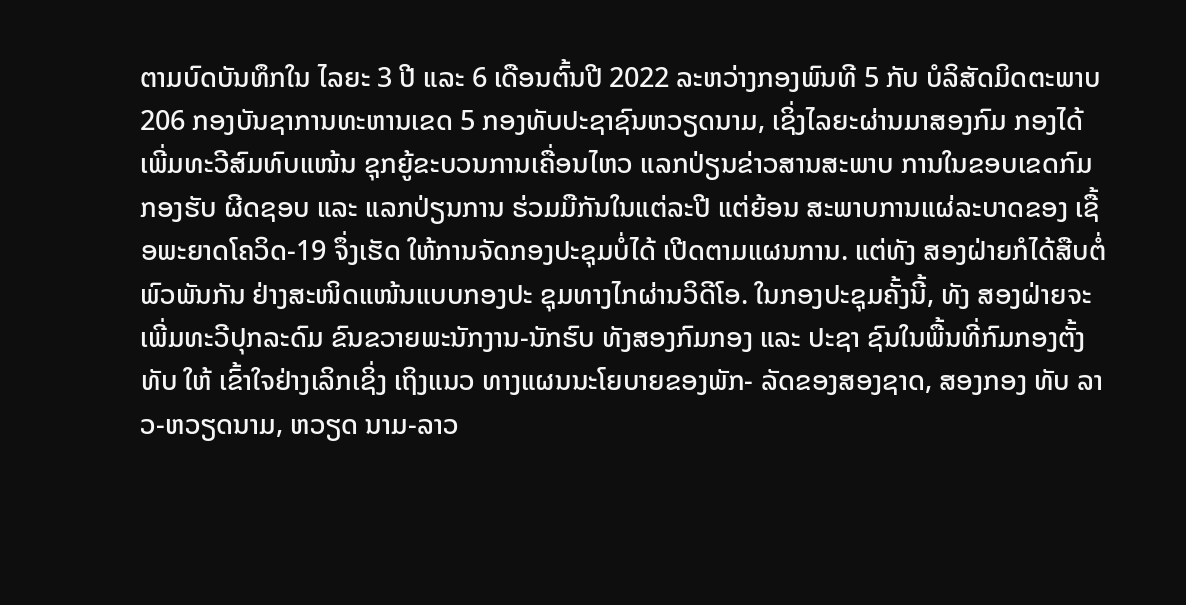ຕາມບົດບັນທຶກໃນ ໄລຍະ 3 ປີ ແລະ 6 ເດືອນຕົ້ນປີ 2022 ລະຫວ່າງກອງພົນທີ 5 ກັບ ບໍລິສັດມິດຕະພາບ 206 ກອງບັນຊາການທະຫານເຂດ 5 ກອງທັບປະຊາຊົນຫວຽດນາມ, ເຊິ່ງໄລຍະຜ່ານມາສອງກົມ ກອງໄດ້ເພີ່ມທະວີສົມທົບແໜ້ນ ຊຸກຍູ້ຂະບວນການເຄື່ອນໄຫວ ແລກປ່ຽນຂ່າວສານສະພາບ ການໃນຂອບເຂດກົມກອງຮັບ ຜີດຊອບ ແລະ ແລກປ່ຽນການ ຮ່ວມມືກັນໃນແຕ່ລະປີ ແຕ່ຍ້ອນ ສະພາບການແຜ່ລະບາດຂອງ ເຊື້ອພະຍາດໂຄວິດ-19 ຈຶ່ງເຮັດ ໃຫ້ການຈັດກອງປະຊຸມບໍ່ໄດ້ ເປີດຕາມແຜນການ. ແຕ່ທັງ ສອງຝ່າຍກໍໄດ້ສືບຕໍ່ພົວພັນກັນ ຢ່າງສະໜິດແໜ້ນແບບກອງປະ ຊຸມທາງໄກຜ່ານວິດີໂອ. ໃນກອງປະຊຸມຄັ້ງນີ້, ທັງ ສອງຝ່າຍຈະເພີ່ມທະວີປຸກລະດົມ ຂົນຂວາຍພະນັກງານ-ນັກຮົບ ທັງສອງກົມກອງ ແລະ ປະຊາ ຊົນໃນພື້ນທີ່ກົມກອງຕັ້ງທັບ ໃຫ້ ເຂົ້າໃຈຢ່າງເລິກເຊິ່ງ ເຖິງແນວ ທາງແຜນນະໂຍບາຍຂອງພັກ- ລັດຂອງສອງຊາດ, ສອງກອງ ທັບ ລາວ-ຫວຽດນາມ, ຫວຽດ ນາມ-ລາວ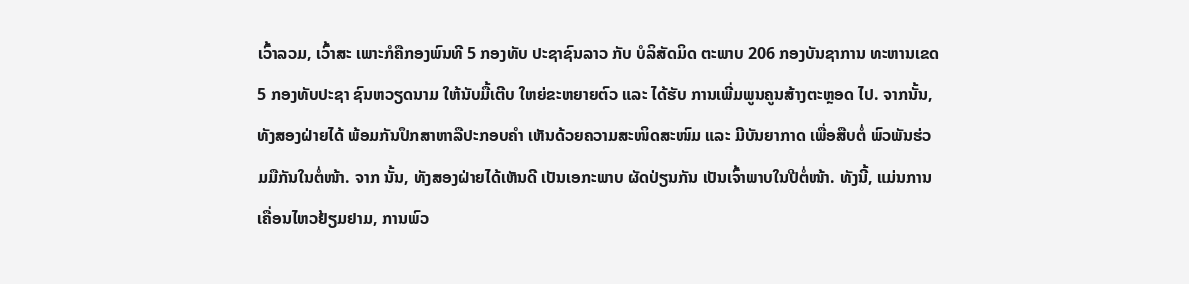ເວົ້າລວມ, ເວົ້າສະ ເພາະກໍຄືກອງພົນທີ 5 ກອງທັບ ປະຊາຊົນລາວ ກັບ ບໍລິສັດມິດ ຕະພາບ 206 ກອງບັນຊາການ ທະຫານເຂດ 5 ກອງທັບປະຊາ ຊົນຫວຽດນາມ ໃຫ້ນັບມື້ເຕີບ ໃຫຍ່ຂະຫຍາຍຕົວ ແລະ ໄດ້ຮັບ ການເພີ່ມພູນຄູນສ້າງຕະຫຼອດ ໄປ. ຈາກນັ້ນ, ທັງສອງຝ່າຍໄດ້ ພ້ອມກັນປຶກສາຫາລືປະກອບຄຳ ເຫັນດ້ວຍຄວາມສະໜິດສະໜົມ ແລະ ມີບັນຍາກາດ ເພື່ອສືບຕໍ່ ພົວພັນຮ່ວມມືກັນໃນຕໍ່ໜ້າ. ຈາກ ນັ້ນ, ທັງສອງຝ່າຍໄດ້ເຫັນດີ ເປັນເອກະພາບ ຜັດປ່ຽນກັນ ເປັນເຈົ້າພາບໃນປີຕໍ່ໜ້າ. ທັງນີ້, ແມ່ນການເຄື່ອນໄຫວຢ້ຽມຢາມ, ການພົວ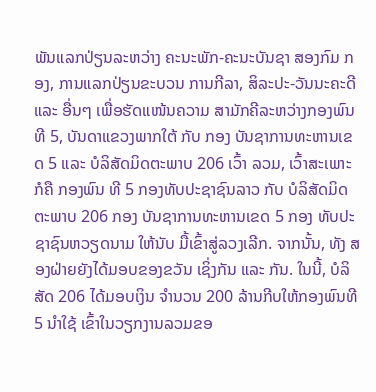ພັນແລກປ່ຽນລະຫວ່າງ ຄະນະພັກ-ຄະນະບັນຊາ ສອງກົມ ກອງ, ການແລກປ່ຽນຂະບວນ ການກີລາ, ສິລະປະ-ວັນນະຄະດີ ແລະ ອື່ນໆ ເພື່ອຮັດແໜ້ນຄວາມ ສາມັກຄີລະຫວ່າງກອງພົນທີ 5, ບັນດາແຂວງພາກໃຕ້ ກັບ ກອງ ບັນຊາການທະຫານເຂດ 5 ແລະ ບໍລິສັດມິດຕະພາບ 206 ເວົ້າ ລວມ, ເວົ້າສະເພາະກໍຄື ກອງພົນ ທີ 5 ກອງທັບປະຊາຊົນລາວ ກັບ ບໍລິສັດມິດຕະພາບ 206 ກອງ ບັນຊາການທະຫານເຂດ 5 ກອງ ທັບປະຊາຊົນຫວຽດນາມ ໃຫ້ນັບ ມື້ເຂົ້າສູ່ລວງເລີກ. ຈາກນັ້ນ, ທັງ ສອງຝ່າຍຍັງໄດ້ມອບຂອງຂວັນ ເຊິ່ງກັນ ແລະ ກັນ. ໃນນີ້, ບໍລິສັດ 206 ໄດ້ມອບເງິນ ຈຳນວນ 200 ລ້ານກີບໃຫ້ກອງພົນທີ 5 ນຳໃຊ້ ເຂົ້າໃນວຽກງານລວມຂອ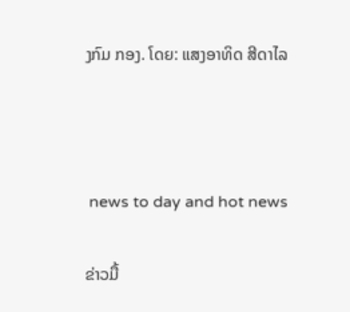ງກົມ ກອງ. ໂດຍ: ແສງອາທິດ ສີດາໄລ



 news to day and hot news

ຂ່າວມື້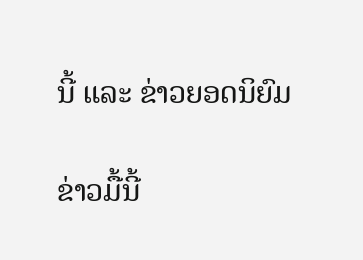ນີ້ ແລະ ຂ່າວຍອດນິຍົມ

ຂ່າວມື້ນີ້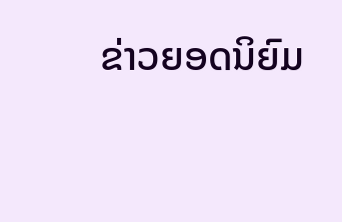ຂ່າວຍອດນິຍົມ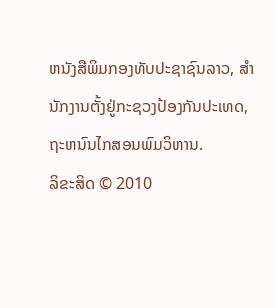ຫນັງສືພິມກອງທັບປະຊາຊົນລາວ, ສຳນັກງານຕັ້ງຢູ່ກະຊວງປ້ອງກັນປະເທດ, ຖະຫນົນໄກສອນພົມວິຫານ.
ລິຂະສິດ © 2010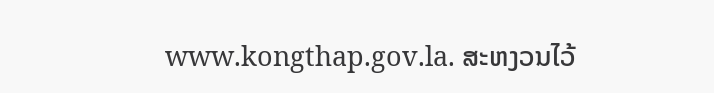www.kongthap.gov.la. ສະຫງວນໄວ້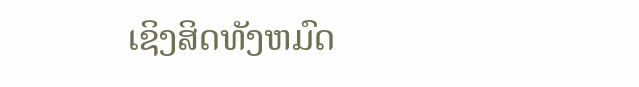ເຊິງສິດທັງຫມົດ